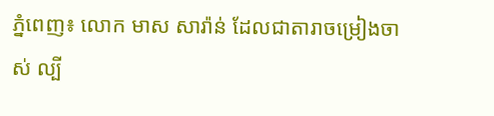ភ្នំពេញ៖ លោក មាស សារ៉ាន់ ដែលជាតារាចម្រៀងចាស់ ល្បី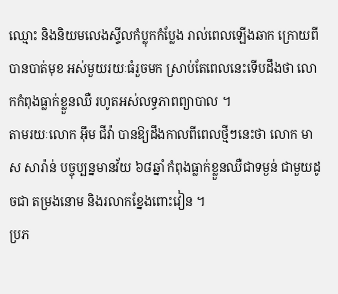ឈ្មោះ និងនិយមលេងស្ទីលកំប្លុកកំប្លែង រាល់ពេលឡើងឆាក ក្រោយពីបានបាត់មុខ អស់មួយរយៈធំរួចមក ស្រាប់តែពេលនេះទើបដឹងថា លោកកំពុងធ្លាក់ខ្លួនឈឺ រហូតអស់លទ្ធភាពព្យាបាល ។
តាមរយៈលោក អ៊ឹម ជីវ៉ា បានឱ្យដឹងកាលពីពេលថ្មីៗនេះថា លោក មាស សារ៉ាន់ បច្ចុប្បន្នមានវ័យ ៦៨ឆ្នាំ កំពុងធ្លាក់ខ្លួនឈឺជាទម្ងន់ ជាមួយដូចជា តម្រងនោម និងរលាកខ្នែងពោះវៀន ។
ប្រភ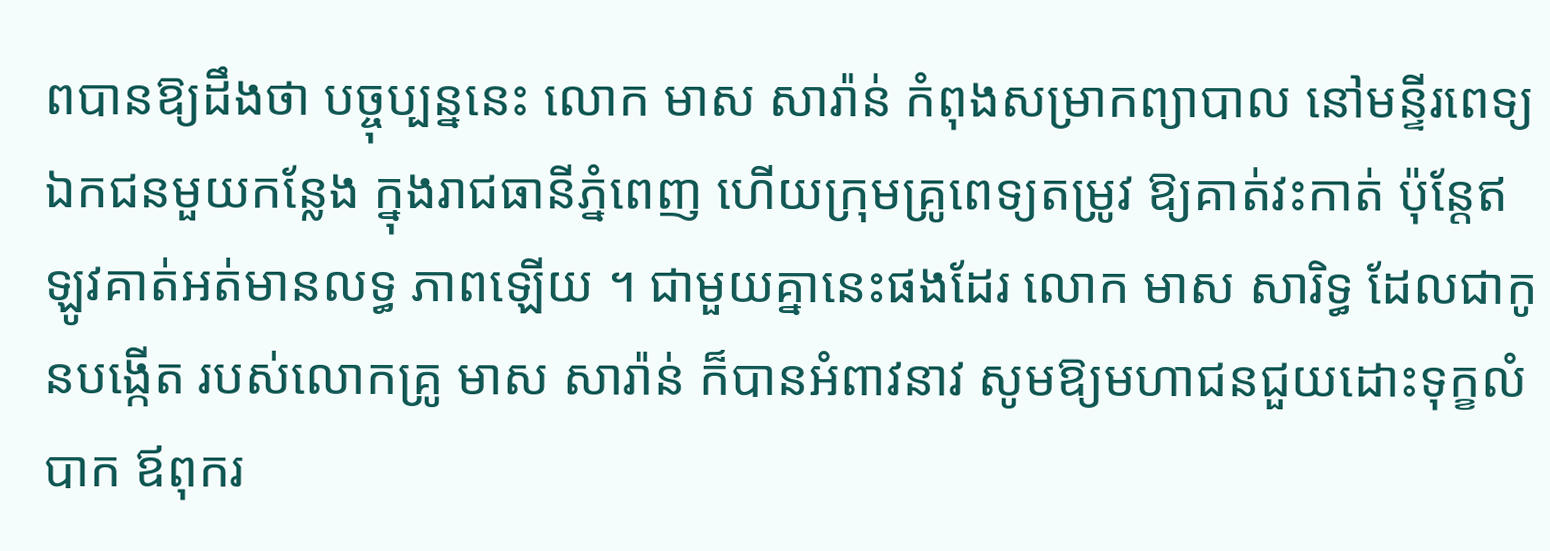ពបានឱ្យដឹងថា បច្ចុប្បន្ននេះ លោក មាស សារ៉ាន់ កំពុងសម្រាកព្យាបាល នៅមន្ទីរពេទ្យឯកជនមួយកន្លែង ក្នុងរាជធានីភ្នំពេញ ហើយក្រុមគ្រូពេទ្យតម្រូវ ឱ្យគាត់វះកាត់ ប៉ុន្តែឥឡូវគាត់អត់មានលទ្ធ ភាពឡើយ ។ ជាមួយគ្នានេះផងដែរ លោក មាស សារិទ្ធ ដែលជាកូនបង្កើត របស់លោកគ្រូ មាស សារ៉ាន់ ក៏បានអំពាវនាវ សូមឱ្យមហាជនជួយដោះទុក្ខលំបាក ឪពុករ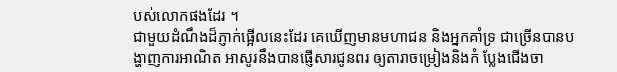បស់លោកផងដែរ ។
ជាមួយដំណឹងដ៏ភ្ញាក់ផ្អើលនេះដែរ គេឃើញមានមហាជន និងអ្នកគាំទ្រ ជាច្រើនបានបង្ហាញការអាណិត អាសូរនឹងបានផ្ញើសារជូនពរ ឲ្យតារាចម្រៀងនិងកំ ប្លែងជើងចា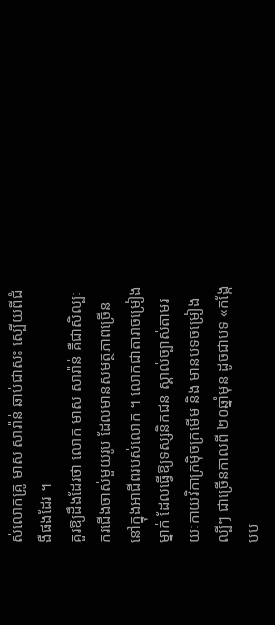ស់លោកគ្រូ មាស សារ៉ាន់ ឆាប់ជាសះ ស្បើយពីជំងឺផងដែរ ។
គួរឱ្យដឹងដែរថា លោក មាស សារ៉ាន់ គឺជាសិល្បៈករជើងចាស់មួយរូប ដែលមានសមត្ថភាពច្រើន នៅក្នុងអាជីពរបស់លោក ។ លោកជាតារាចម្រៀងម្នាក់ ដែលធ្វើឱ្យទស្សនិកជន ស្គាល់ច្បាស់តាមរយៈកាយវិកាក្រម៉ិចក្រមើម និង មានបទចម្រៀងល្បីៗ ជាច្រើនកាលពី ២០ឆ្នាំមុន ដូចជាបទ «កង្កែបប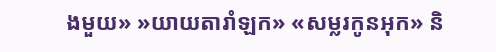ងមួយ» »យាយតារាំឡក» «សម្លរកូនអុក» និ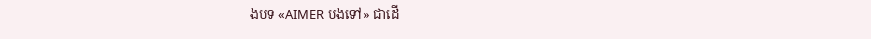ងបទ «AIMER បងទៅ» ជាដើ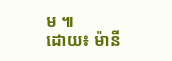ម ៕
ដោយ៖ ម៉ានី